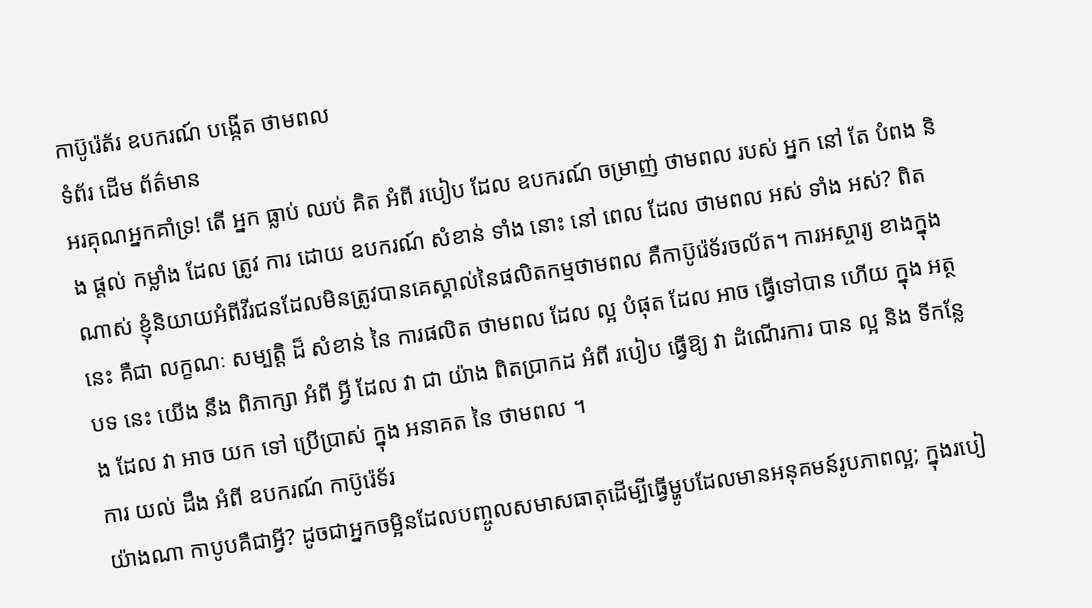កាប៊ូរ៉េត័រ ឧបករណ៍ បង្កើត ថាមពល
ទំព័រ ដើម ព័ត៌មាន
អរគុណអ្នកគាំទ្រ! តើ អ្នក ធ្លាប់ ឈប់ គិត អំពី របៀប ដែល ឧបករណ៍ ចម្រាញ់ ថាមពល របស់ អ្នក នៅ តែ បំពង និង ផ្តល់ កម្លាំង ដែល ត្រូវ ការ ដោយ ឧបករណ៍ សំខាន់ ទាំង នោះ នៅ ពេល ដែល ថាមពល អស់ ទាំង អស់? ពិតណាស់ ខ្ញុំនិយាយអំពីវីរជនដែលមិនត្រូវបានគេស្គាល់នៃផលិតកម្មថាមពល គឺកាប៊ូរ៉េទ័រចល័ត។ ការអស្ចារ្យ ខាងក្នុង នេះ គឺជា លក្ខណៈ សម្បត្តិ ដ៏ សំខាន់ នៃ ការផលិត ថាមពល ដែល ល្អ បំផុត ដែល អាច ធ្វើទៅបាន ហើយ ក្នុង អត្ថបទ នេះ យើង នឹង ពិភាក្សា អំពី អ្វី ដែល វា ជា យ៉ាង ពិតប្រាកដ អំពី របៀប ធ្វើឱ្យ វា ដំណើរការ បាន ល្អ និង ទីកន្លែង ដែល វា អាច យក ទៅ ប្រើប្រាស់ ក្នុង អនាគត នៃ ថាមពល ។
ការ យល់ ដឹង អំពី ឧបករណ៍ កាប៊ូរ៉េទ័រ
យ៉ាងណា កាបូបគឺជាអ្វី? ដូចជាអ្នកចម្អិនដែលបញ្ចូលសមាសធាតុដើម្បីធ្វើម្ហូបដែលមានអនុគមន៍រូបភាពល្អ; ក្នុងរបៀ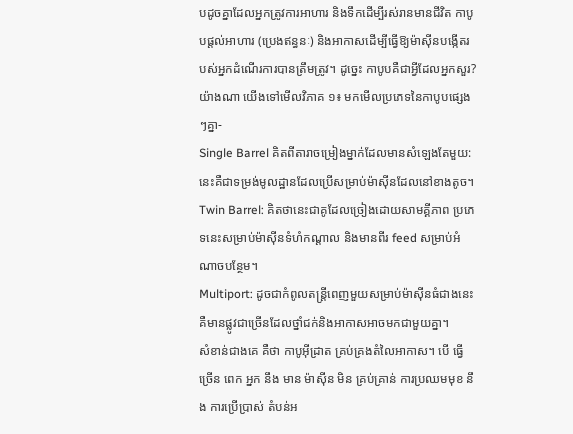បដូចគ្នាដែលអ្នកត្រូវការអាហារ និងទឹកដើម្បីរស់រានមានជីវិត កាបូបផ្តល់អាហារ (ប្រេងឥន្ធនៈ) និងអាកាសដើម្បីធ្វើឱ្យម៉ាស៊ីនបង្កើតរបស់អ្នកដំណើរការបានត្រឹមត្រូវ។ ដូច្នេះ កាបូបគឺជាអ្វីដែលអ្នកសួរ? យ៉ាងណា យើងទៅមើលវិភាគ ១៖ មកមើលប្រភេទនៃកាបូបផ្សេងៗគ្នា-
Single Barrel គិតពីតារាចម្រៀងម្នាក់ដែលមានសំឡេងតែមួយ: នេះគឺជាទម្រង់មូលដ្ឋានដែលប្រើសម្រាប់ម៉ាស៊ីនដែលនៅខាងតូច។
Twin Barrel: គិតថានេះជាគូដែលច្រៀងដោយសាមគ្គីភាព ប្រភេទនេះសម្រាប់ម៉ាស៊ីនទំហំកណ្តាល និងមានពីរ feed សម្រាប់អំណាចបន្ថែម។
Multiport: ដូចជាកំពូលតន្ត្រីពេញមួយសម្រាប់ម៉ាស៊ីនធំជាងនេះ គឺមានផ្លូវជាច្រើនដែលថ្នាំជក់និងអាកាសអាចមកជាមួយគ្នា។
សំខាន់ជាងគេ គឺថា កាបូអ៊ីដ្រាត គ្រប់គ្រងតំលៃអាកាស។ បើ ធ្វើ ច្រើន ពេក អ្នក នឹង មាន ម៉ាស៊ីន មិន គ្រប់គ្រាន់ ការប្រឈមមុខ នឹង ការប្រើប្រាស់ តំបន់អ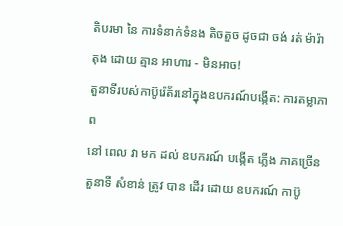តិបរមា នៃ ការទំនាក់ទំនង តិចតួច ដូចជា ចង់ រត់ ម៉ារ៉ាតុង ដោយ គ្មាន អាហារ - មិនអាច!
តួនាទីរបស់កាប៊ូរ៉េត័រនៅក្នុងឧបករណ៍បង្កើត: ការតម្លាភាព
នៅ ពេល វា មក ដល់ ឧបករណ៍ បង្កើត ភ្លើង ភាគច្រើន តួនាទី សំខាន់ ត្រូវ បាន ដើរ ដោយ ឧបករណ៍ កាប៊ូ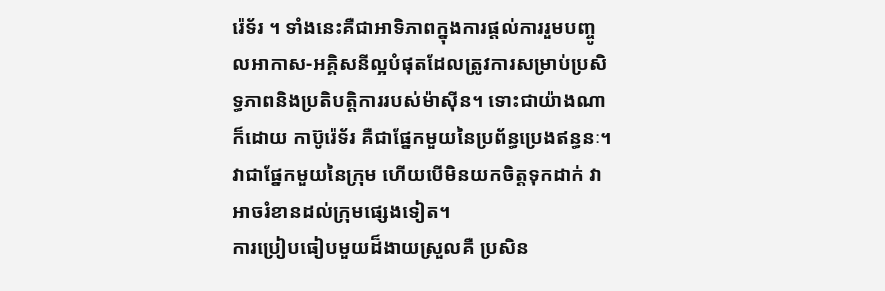រ៉េទ័រ ។ ទាំងនេះគឺជាអាទិភាពក្នុងការផ្តល់ការរួមបញ្ចូលអាកាស-អគ្គិសនីល្អបំផុតដែលត្រូវការសម្រាប់ប្រសិទ្ធភាពនិងប្រតិបត្តិការរបស់ម៉ាស៊ីន។ ទោះជាយ៉ាងណាក៏ដោយ កាប៊ូរ៉េទ័រ គឺជាផ្នែកមួយនៃប្រព័ន្ធប្រេងឥន្ធនៈ។ វាជាផ្នែកមួយនៃក្រុម ហើយបើមិនយកចិត្តទុកដាក់ វាអាចរំខានដល់ក្រុមផ្សេងទៀត។
ការប្រៀបធៀបមួយដ៏ងាយស្រួលគឺ ប្រសិន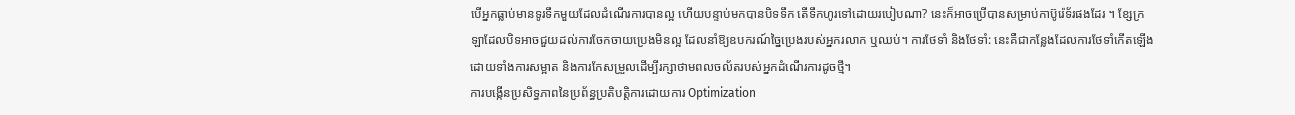បើអ្នកធ្លាប់មានទូរទឹកមួយដែលដំណើរការបានល្អ ហើយបន្ទាប់មកបានបិទទឹក តើទឹកហូរទៅដោយរបៀបណា? នេះក៏អាចប្រើបានសម្រាប់កាប៊ូរ៉េទ័រផងដែរ ។ ខ្សែក្រឡាដែលបិទអាចជួយដល់ការចែកចាយប្រេងមិនល្អ ដែលនាំឱ្យឧបករណ៍ច្នៃប្រេងរបស់អ្នករលាក ឬឈប់។ ការថែទាំ និងថែទាំ: នេះគឺជាកន្លែងដែលការថែទាំកើតឡើងដោយទាំងការសម្អាត និងការកែសម្រួលដើម្បីរក្សាថាមពលចល័តរបស់អ្នកដំណើរការដូចថ្មី។
ការបង្កើនប្រសិទ្ធភាពនៃប្រព័ន្ធប្រតិបត្តិការដោយការ Optimization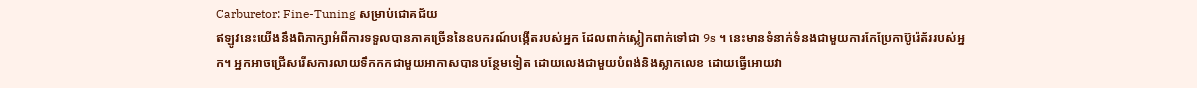Carburetor: Fine-Tuning សម្រាប់ជោគជ័យ
ឥឡូវនេះយើងនឹងពិភាក្សាអំពីការទទួលបានភាគច្រើននៃឧបករណ៍បង្កើតរបស់អ្នក ដែលពាក់ស្លៀកពាក់ទៅជា 9s ។ នេះមានទំនាក់ទំនងជាមួយការកែប្រែកាប៊ូរ៉េត័ររបស់អ្នក។ អ្នកអាចជ្រើសរើសការលាយទឹកកកជាមួយអាកាសបានបន្ថែមទៀត ដោយលេងជាមួយបំពង់និងស្លាកលេខ ដោយធ្វើអោយវា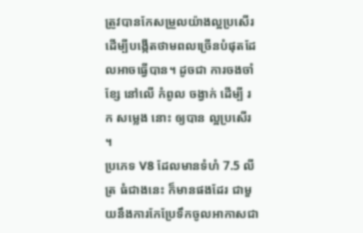ត្រូវបានកែសម្រួលយ៉ាងល្អប្រសើរ ដើម្បីបង្កើតថាមពលច្រើនបំផុតដែលអាចធ្វើបាន។ ដូចជា ការចងចាំ ខ្សែ នៅលើ កំពូល ចង្វាក់ ដើម្បី រក សម្លេង នោះ ឲ្យបាន ល្អប្រសើរ ។
ប្រភេទ V8 ដែលមានទំហំ 7.5 លីត្រ ធំជាងនេះ ក៏មានផងដែរ ជាមួយនឹងការកែប្រែទឹកចូលអាកាសជា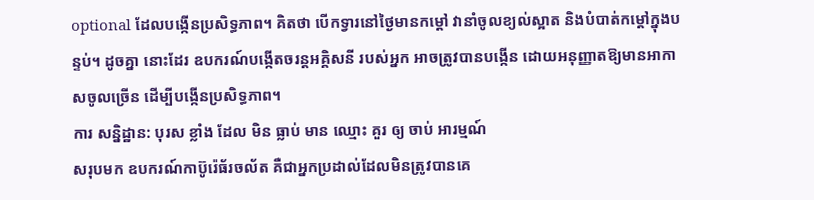optional ដែលបង្កើនប្រសិទ្ធភាព។ គិតថា បើកទ្វារនៅថ្ងៃមានកម្តៅ វានាំចូលខ្យល់ស្អាត និងបំបាត់កម្តៅក្នុងបន្ទប់។ ដូចគ្នា នោះដែរ ឧបករណ៍បង្កើតចរន្តអគ្គិសនី របស់អ្នក អាចត្រូវបានបង្កើន ដោយអនុញ្ញាតឱ្យមានអាកាសចូលច្រើន ដើម្បីបង្កើនប្រសិទ្ធភាព។
ការ សន្និដ្ឋាន: បុរស ខ្លាំង ដែល មិន ធ្លាប់ មាន ឈ្មោះ គួរ ឲ្យ ចាប់ អារម្មណ៍
សរុបមក ឧបករណ៍កាប៊ូរ៉េធ័រចល័ត គឺជាអ្នកប្រដាល់ដែលមិនត្រូវបានគេ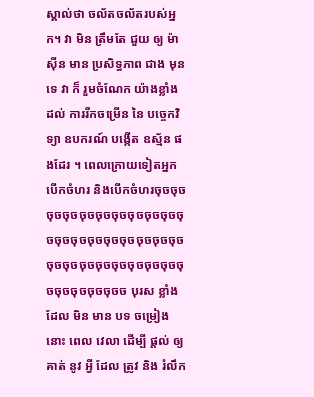ស្គាល់ថា ចល័តចល័តរបស់អ្នក។ វា មិន ត្រឹមតែ ជួយ ឲ្យ ម៉ាស៊ីន មាន ប្រសិទ្ធភាព ជាង មុន ទេ វា ក៏ រួមចំណែក យ៉ាងខ្លាំង ដល់ ការរីកចម្រើន នៃ បច្ចេកវិទ្យា ឧបករណ៍ បង្កើត ឧស្ម័ន ផងដែរ ។ ពេលក្រោយទៀតអ្នកបើកចំហរ និងបើកចំហរចុចចុចចុចចុចចុចចុចចុចចុចចុចចុចចុចចុចចុចចុចចុចចុចចុចចុចចុចចុចចុចចុចចុចចុចចុចចុចចុចចុចចុចចុចចុចចុចច បុរស ខ្លាំង ដែល មិន មាន បទ ចម្រៀង នោះ ពេល វេលា ដើម្បី ផ្តល់ ឲ្យ គាត់ នូវ អ្វី ដែល ត្រូវ និង រំលឹក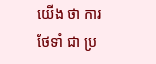យើង ថា ការ ថែទាំ ជា ប្រ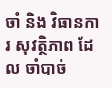ចាំ និង វិធានការ សុវត្ថិភាព ដែល ចាំបាច់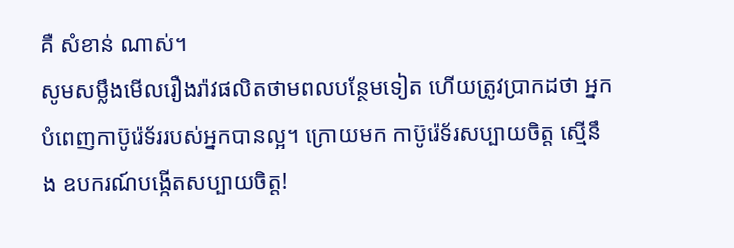គឺ សំខាន់ ណាស់។
សូមសម្លឹងមើលរឿងរ៉ាវផលិតថាមពលបន្ថែមទៀត ហើយត្រូវប្រាកដថា អ្នកបំពេញកាប៊ូរ៉េទ័ររបស់អ្នកបានល្អ។ ក្រោយមក កាប៊ូរ៉េទ័រសប្បាយចិត្ត ស្មើនឹង ឧបករណ៍បង្កើតសប្បាយចិត្ត!